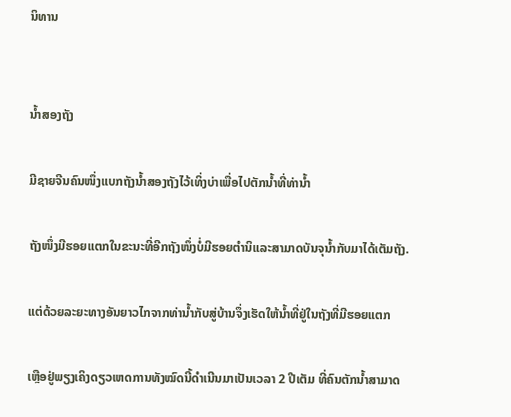ນິທານ


ນ້ຳສອງຖັງ

ມີຊາຍຈີນຄົນໜຶ່ງແບກຖັງນ້ຳສອງຖັງໄວ້ເທິ່ງບ່າເພື່ອໄປຕັກນ້ຳທີ່ທ່ານ້ຳ

ຖັງໜຶ່ງມີຮອຍແຕກໃນຂະນະທີ່ອີກຖັງໜຶ່ງບໍ່ມີຮອຍຕຳນິແລະສາມາດບັນຈຸນ້ຳກັບມາໄດ້ເຕັມຖັງ.

ແຕ່ດ້ວຍລະຍະທາງອັນຍາວໄກຈາກທ່ານ້ຳກັບສູ່ບ້ານຈຶ່ງເຮັດໃຫ້ນ້ຳທີ່ຢູ່ໃນຖັງທີ່ມີຮອຍແຕກ

ເຫຼືອຢູ່ພຽງເຄິງດຽວເຫດການທັງໝົດນີ້ດຳເນີນມາເປັນເວລາ 2 ປີເຕັມ ທີ່ຄົນຕັກນ້ຳສາມາດ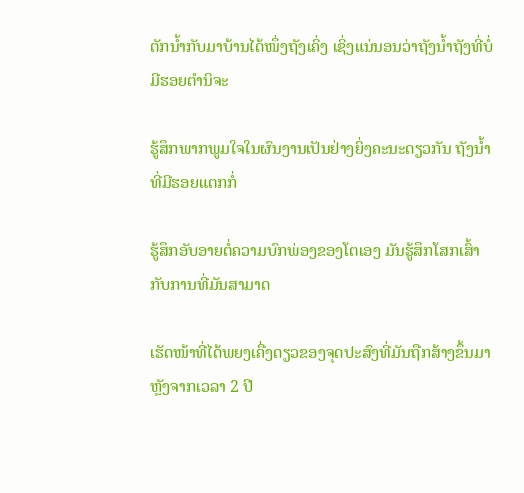ຕັກນ້ຳກັບມາບ້ານໄດ້ໜຶ່ງຖັງເຄິ່ງ ເຊິ່ງແນ່ນອນວ່າຖັງນ້ຳຖັງທີ່ບໍ່ມີຮອຍຕຳນິຈະ

ຮູ້ສຶກພາກພູມໃຈໃນຜົນງານເປັນຢ່າງຍິ່ງຄະນະດຽວກັນ ຖັງນ້ຳທີ່ມີຮອຍແຕກກໍ່

ຮູ້ສຶກອັບອາຍຕໍ່ຄວາມບົກພ່ອງຂອງໂຕເອງ ມັນຮູ້ສຶກໂສກເສົ້າກັບການທີ່ມັນສາມາດ

ເຮັດໜ້າທີ່ໄດ້ພຍງເຄື່ງດຽວຂອງຈຸດປະສົງທີ່ມັນຖືກສ້າງຂຶ້ນມາ ຫຼັງຈາກເວລາ 2 ປີ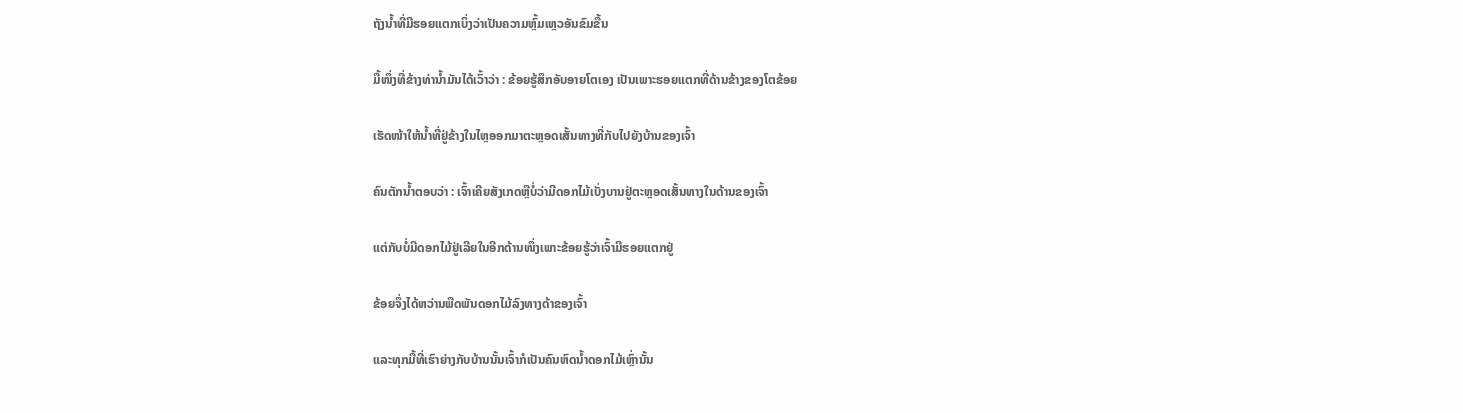ຖັງນ້ຳທີ່ມີຮອຍແຕກເບິ່ງວ່າເປັນຄວາມຫຼົ້ມເຫຼວອັນຂົມຂື້ນ

ມື້ໜຶ່ງທີ່ຂ້າງທ່ານ້ຳມັນໄດ້ເວົ້າວ່າ : ຂ້ອຍຮູ້ສຶກອັບອາຍໂຕເອງ ເປັນເພາະຮອຍແຕກທີ່ດ້ານຂ້າງຂອງໂຕຂ້ອຍ

ເຮັດໜ້າໃຫ້ນ້ຳທີ່ຢູ່ຂ້າງໃນໄຫຼອອກມາຕະຫຼອດເສັ້ນທາງທີ່ກັບໄປຍັງບ້ານຂອງເຈົ້າ

ຄົນຕັກນ້ຳຕອບວ່າ : ເຈົ້າເຄີຍສັງເກດຫຼືບໍ່ວ່າມີດອກໄມ້ເບັ່ງບານຢູ່ຕະຫຼອດເສັ້ນທາງໃນດ້ານຂອງເຈົ້າ

ແຕ່ກັບບໍ່ມີດອກໄມ້ຢູ່ເລີຍໃນອີກດ້ານໜຶ່ງເພາະຂ້ອຍຮູ້ວ່າເຈົ້າມີຮອຍແຕກຢູ່

ຂ້ອຍຈຶ່ງໄດ້ຫວ່ານພືດພັນດອກໄມ້ລົງທາງດ້າຂອງເຈົ້າ

ແລະທຸກມື້ທີ່ເຮົາຍ່າງກັບບ້ານນັ້ນເຈົ້າກໍເປັນຄົນຫົດນ້ຳດອກໄມ້ເຫຼົ່ານັ້ນ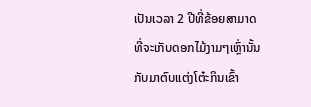ເປັນເວລາ 2 ປີທີ່ຂ້ອຍສາມາດທີ່ຈະເກັບດອກໄມ້ງາມໆເຫຼົ່ານັ້ນກັບມາຕົບແຕ່ງໂຕ໋ະກິນເຂົ້າ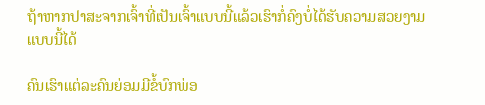ຖ້າຫາກປາສະຈາກເຈົ້າທີ່ເປັນເຈົ້າແບບນີ້ແລ້ວເຮົາກໍ່ຄົງບໍ່ໄດ້ຮັບຄວາມສວຍງາມແບບນີ້ໄດ້

ຄົນເຮົາແຕ່ລະຄົນຍ່ອມມີຂໍ້ບົກພ່ອ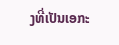ງທີ່ເປັນເອກະ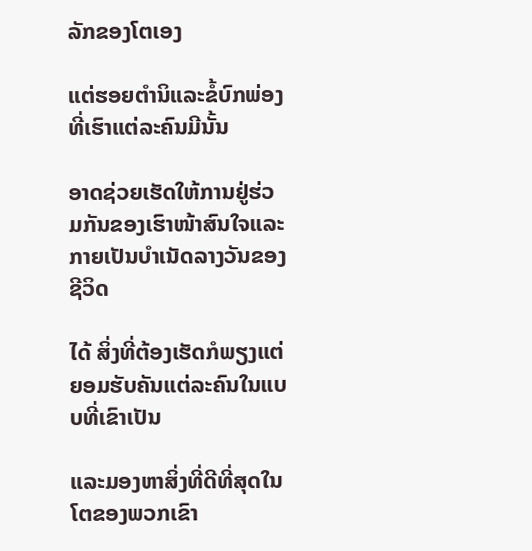ລັກຂອງໂຕເອງ

ແຕ່ຮອຍຕຳນິແລະຂໍ້ບົກພ່ອງທີ່ເຮົາແຕ່ລະຄົນມີນັ້ນ

ອາດຊ່ວຍເຮັດໃຫ້ການຢູ່ຮ່ວມກັນຂອງເຮົາໜ້າສົນໃຈແລະກາຍເປັນບຳເນັດລາງວັນຂອງຊີວິດ

ໄດ້ ສິ່ງທີ່ຕ້ອງເຮັດກໍພຽງແຕ່ຍອມຮັບຄັນແຕ່ລະຄົນໃນແບບທີ່ເຂົາເປັນ

ແລະມອງຫາສິ່ງທີ່ດີທີ່ສຸດໃນໂຕຂອງພວກເຂົາ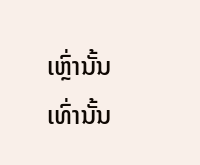ເຫຼົ່ານັ້ນເທົ່ານັ້ນ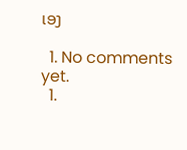ເອງ

  1. No comments yet.
  1.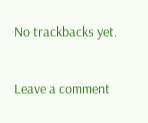No trackbacks yet.

Leave a comment